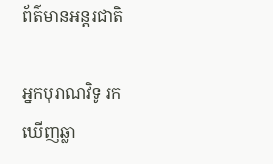ព័ត៌មានអន្តរជាតិ

អ្នកបុរាណវិទូ រកឃើញឆ្លា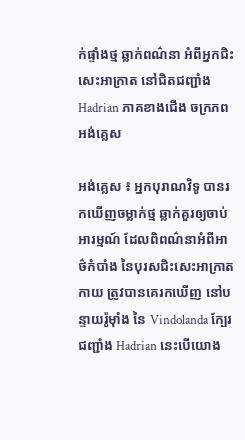ក់ផ្ទាំងថ្ម ឆ្លាក់ពណ៌នា អំពីអ្នកជិះសេះអាក្រាត នៅជិតជញ្ជាំង Hadrian ភាគខាងជើង ចក្រភពអង់គ្លេស

អង់គ្លេស ៖ អ្នកបុរាណវិទូ បានរកឃើញចម្លាក់ថ្ម ឆ្លាក់គួរឲ្យចាប់អារម្មណ៍ ដែលពិពណ៌នាអំពីអាថ៌កំបាំង នៃបុរសជិះសេះអាក្រាតកាយ ត្រូវបានគេរកឃើញ នៅបន្ទាយរ៉ូម៉ាំង នៃ Vindolanda ក្បែរជញ្ជាំង Hadrian នេះបើយោង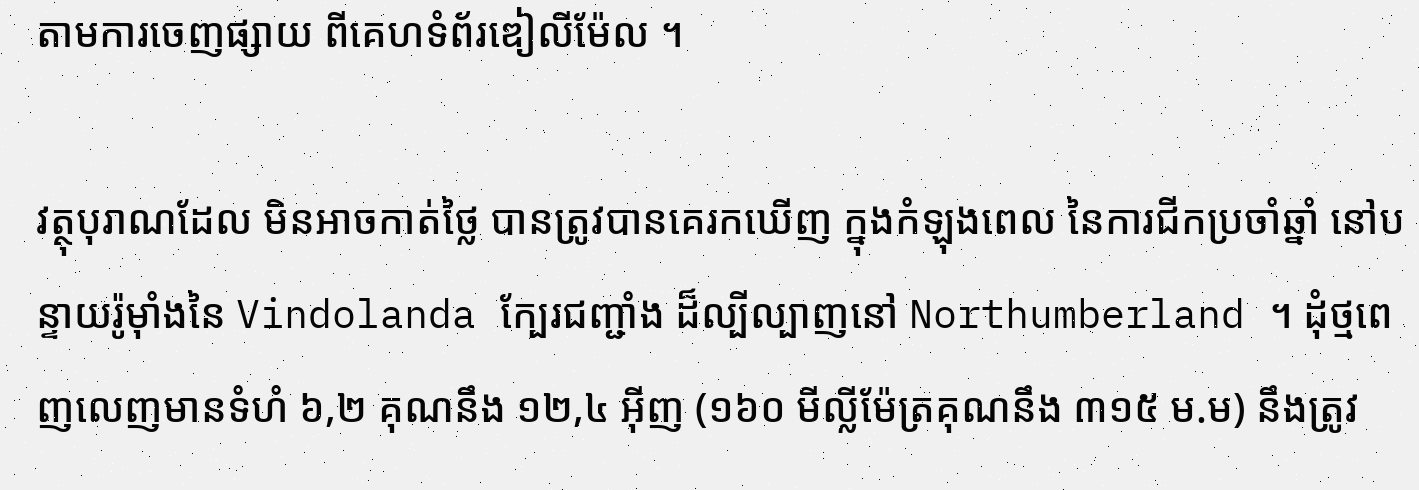តាមការចេញផ្សាយ ពីគេហទំព័រឌៀលីម៉ែល ។

វត្ថុបុរាណដែល មិនអាចកាត់ថ្លៃ បានត្រូវបានគេរកឃើញ ក្នុងកំឡុងពេល នៃការជីកប្រចាំឆ្នាំ នៅបន្ទាយរ៉ូម៉ាំងនៃ Vindolanda ក្បែរជញ្ជាំង ដ៏ល្បីល្បាញនៅ Northumberland ។ ដុំថ្មពេញលេញមានទំហំ ៦,២ គុណនឹង ១២,៤ អ៊ីញ (១៦០ មីល្លីម៉ែត្រគុណនឹង ៣១៥ ម.ម) នឹងត្រូវ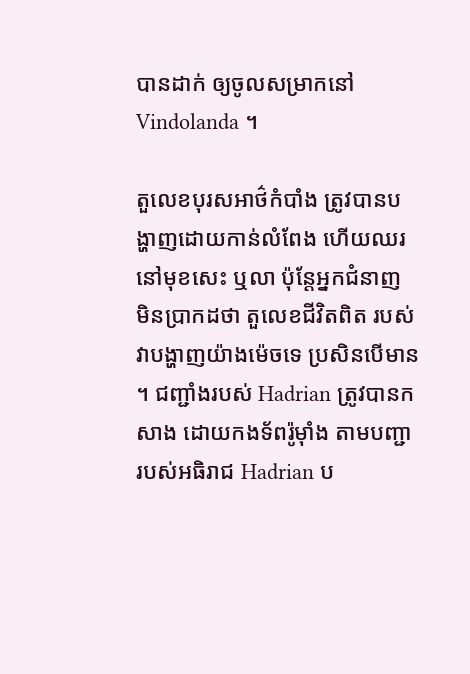បានដាក់ ឲ្យចូលសម្រាកនៅ Vindolanda ។

តួលេខបុរសអាថ៌កំបាំង ត្រូវបានបង្ហាញដោយកាន់លំពែង ហើយឈរនៅមុខសេះ ឬលា ប៉ុន្តែអ្នកជំនាញ មិនប្រាកដថា តួលេខជីវិតពិត របស់វាបង្ហាញយ៉ាងម៉េចទេ ប្រសិនបើមាន ។ ជញ្ជាំងរបស់ Hadrian ត្រូវបានកសាង ដោយកងទ័ពរ៉ូម៉ាំង តាមបញ្ជា របស់អធិរាជ Hadrian ប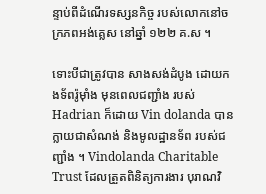ន្ទាប់ពីដំណើរទស្សនកិច្ច របស់លោកនៅចក្រភពអង់គ្លេស នៅឆ្នាំ ១២២ គ.ស ។

ទោះបីជាត្រូវបាន សាងសង់ដំបូង ដោយកងទ័ពរ៉ូម៉ាំង មុនពេលជញ្ជាំង របស់ Hadrian ក៏ដោយ Vin dolanda បានក្លាយជាសំណង់ និងមូលដ្ឋានទ័ព របស់ជញ្ជាំង ។ Vindolanda Charitable Trust ដែលត្រួតពិនិត្យការងារ បុរាណវិ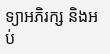ទ្យាអភិរក្ស និងអប់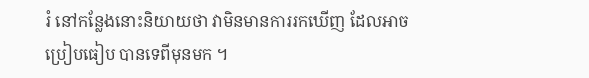រំ នៅកន្លែងនោះនិយាយថា វាមិនមានការរកឃើញ ដែលអាចប្រៀបធៀប បានទេពីមុនមក ។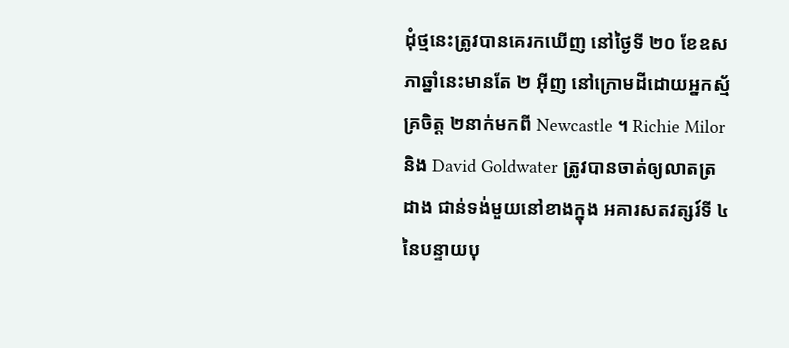ដុំថ្មនេះត្រូវបានគេរកឃើញ នៅថ្ងៃទី ២០ ខែឧសភាឆ្នាំនេះមានតែ ២ អ៊ីញ នៅក្រោមដីដោយអ្នកស្ម័គ្រចិត្ត ២នាក់មកពី Newcastle ។ Richie Milor និង David Goldwater ត្រូវបានចាត់ឲ្យលាតត្រដាង ជាន់ទង់មួយនៅខាងក្នុង អគារសតវត្សរ៍ទី ៤ នៃបន្ទាយបុ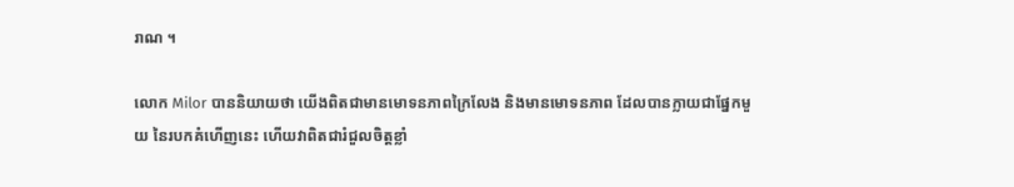រាណ ។

លោក Milor បាននិយាយថា យើងពិតជាមានមោទនភាពក្រៃលែង និងមានមោទនភាព ដែលបានក្លាយជាផ្នែកមួយ នៃរបកគំហើញនេះ ហើយវាពិតជារំជួលចិត្តខ្លាំ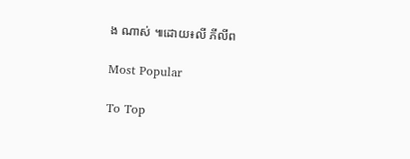ង ណាស់ ៕ដោយ៖លី ភីលីព

Most Popular

To Top